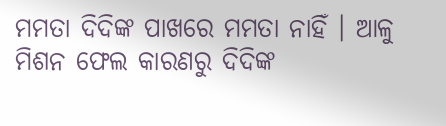ମମତା ଦିଦିଙ୍କ ପାଖରେ ମମତା ନାହିଁ । ଆଳୁ ମିଶନ ଫେଲ କାରଣରୁ ଦିଦିଙ୍କ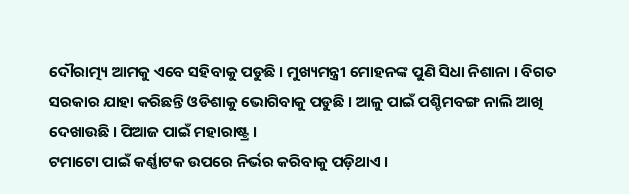ଦୌରାତ୍ମ୍ୟ ଆମକୁ ଏବେ ସହିବାକୁ ପଡୁଛି । ମୁଖ୍ୟମନ୍ତ୍ରୀ ମୋହନଙ୍କ ପୁଣି ସିଧା ନିଶାନା । ବିଗତ ସରକାର ଯାହା କରିଛନ୍ତି ଓଡିଶାକୁ ଭୋଗିବାକୁ ପଡୁଛି । ଆଳୁ ପାଇଁ ପଶ୍ଚିମବଙ୍ଗ ନାଲି ଆଖି ଦେଖାଉଛି । ପିଆଜ ପାଇଁ ମହାରାଷ୍ଟ୍ର ।
ଟମାଟୋ ପାଇଁ କର୍ଣ୍ଣାଟକ ଉପରେ ନିର୍ଭର କରିବାକୁ ପଡ଼ିଥାଏ ।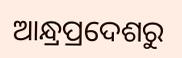ଆନ୍ଧ୍ରପ୍ରଦେଶରୁ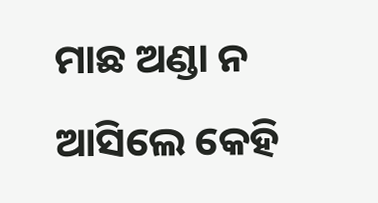ମାଛ ଅଣ୍ଡା ନ ଆସିଲେ କେହି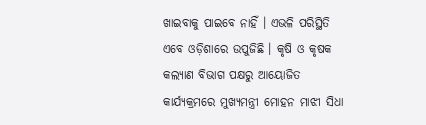ଖାଇବାକୁ ପାଇବେ ନାହିଁ । ଏଭଳି ପରିସ୍ଥିତି ଏବେ ଓଡ଼ିଶାରେ ଉପୁଜିଛି । କୃଷି ଓ କୃଷକ କଲ୍ୟାଣ ବିଭାଗ ପକ୍ଷରୁ ଆୟୋଜିତ କାର୍ଯ୍ୟକ୍ରମରେ ମୁଖ୍ୟମନ୍ତ୍ରୀ ମୋହନ ମାଝୀ ସିଧା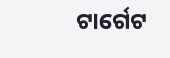ଟାର୍ଗେଟ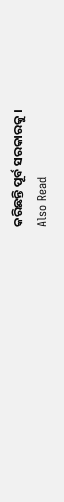କରିଛନ୍ତି ପୂର୍ବ ସରକାରକୁ ।
Also Read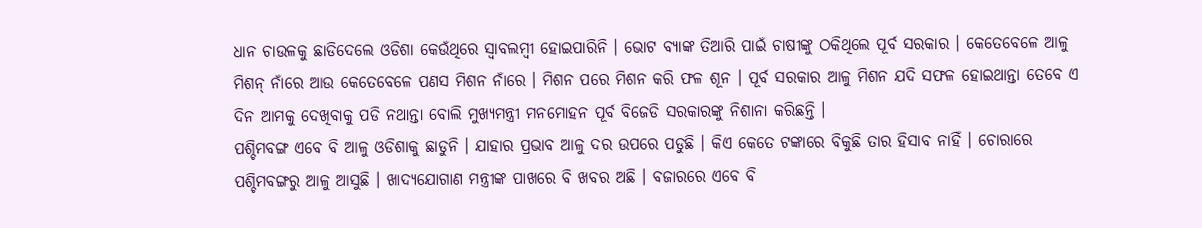ଧାନ ଚାଉଳକୁ ଛାଡିଦେଲେ ଓଡିଶା କେଉଁଥିରେ ସ୍ୱାବଲମ୍ବୀ ହୋଇପାରିନି । ଭୋଟ ବ୍ୟାଙ୍କ ତିଆରି ପାଇଁ ଚାଷୀଙ୍କୁ ଠକିଥିଲେ ପୂର୍ବ ସରକାର । କେତେବେଳେ ଆଳୁ ମିଶନ୍ ନାଁରେ ଆଉ କେତେବେଳେ ପଣସ ମିଶନ ନାଁରେ । ମିଶନ ପରେ ମିଶନ କରି ଫଳ ଶୂନ । ପୂର୍ବ ସରକାର ଆଳୁ ମିଶନ ଯଦି ସଫଳ ହୋଇଥାନ୍ତା ତେବେ ଏ ଦିନ ଆମକୁ ଦେଖିବାକୁ ପଡି ନଥାନ୍ତା ବୋଲି ମୁଖ୍ୟମନ୍ତ୍ରୀ ମନମୋହନ ପୂର୍ବ ବିଜେଡି ସରକାରଙ୍କୁ ନିଶାନା କରିଛନ୍ତି ।
ପଶ୍ଚିମବଙ୍ଗ ଏବେ ବି ଆଳୁ ଓଡିଶାକୁ ଛାଡୁନି । ଯାହାର ପ୍ରଭାବ ଆଳୁ ଦର ଉପରେ ପଡୁଛି । କିଏ କେତେ ଟଙ୍କାରେ ବିକୁଛି ତାର ହିସାବ ନାହିଁ । ଚୋରାରେ ପଶ୍ଚିମବଙ୍ଗରୁ ଆଳୁ ଆସୁଛି । ଖାଦ୍ୟଯୋଗାଣ ମନ୍ତ୍ରୀଙ୍କ ପାଖରେ ବି ଖବର ଅଛି । ବଜାରରେ ଏବେ ବି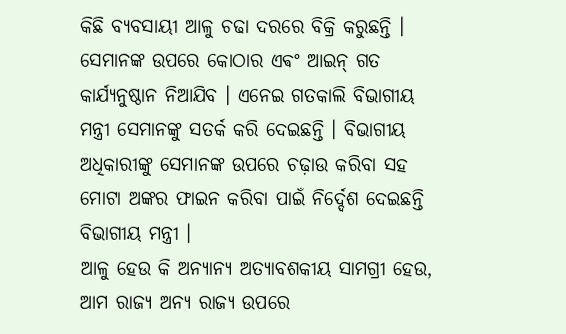କିଛି ବ୍ୟବସାୟୀ ଆଳୁ ଚଢା ଦରରେ ବିକ୍ରି କରୁଛନ୍ତି ।
ସେମାନଙ୍କ ଉପରେ କୋଠାର ଏଵଂ ଆଇନ୍ ଗତ କାର୍ଯ୍ୟନୁଷ୍ଠାନ ନିଆଯିବ । ଏନେଇ ଗତକାଲି ବିଭାଗୀୟ ମନ୍ତ୍ରୀ ସେମାନଙ୍କୁ ସତର୍କ କରି ଦେଇଛନ୍ତି । ବିଭାଗୀୟ ଅଧିକାରୀଙ୍କୁ ସେମାନଙ୍କ ଉପରେ ଚଢ଼ାଉ କରିବା ସହ ମୋଟା ଅଙ୍କର ଫାଇନ କରିବା ପାଇଁ ନିର୍ଦ୍ଦେଶ ଦେଇଛନ୍ତି ବିଭାଗୀୟ ମନ୍ତ୍ରୀ ।
ଆଳୁ ହେଉ କି ଅନ୍ୟାନ୍ୟ ଅତ୍ୟାବଶକୀୟ ସାମଗ୍ରୀ ହେଉ, ଆମ ରାଜ୍ୟ ଅନ୍ୟ ରାଜ୍ୟ ଉପରେ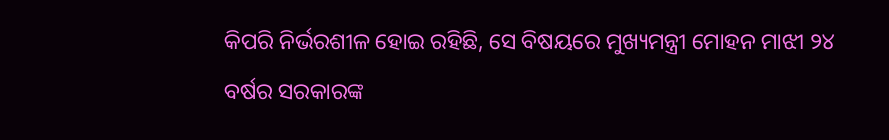କିପରି ନିର୍ଭରଶୀଳ ହୋଇ ରହିଛି, ସେ ବିଷୟରେ ମୁଖ୍ୟମନ୍ତ୍ରୀ ମୋହନ ମାଝୀ ୨୪ ବର୍ଷର ସରକାରଙ୍କ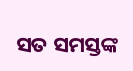ସତ ସମସ୍ତଙ୍କ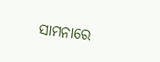ସାମନାରେ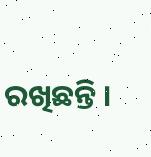ରଖିଛନ୍ତି ।